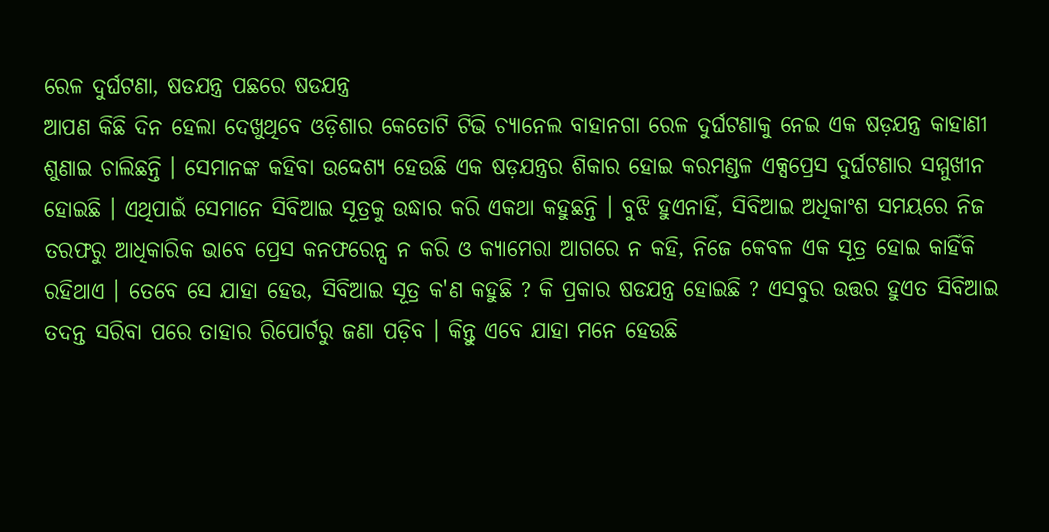ରେଳ ଦୁର୍ଘଟଣା, ଷଡଯନ୍ତ୍ର ପଛରେ ଷଡଯନ୍ତ୍ର
ଆପଣ କିଛି ଦିନ ହେଲା ଦେଖୁଥିବେ ଓଡ଼ିଶାର କେତୋଟି ଟିଭି ଚ୍ୟାନେଲ ବାହାନଗା ରେଳ ଦୁର୍ଘଟଣାକୁ ନେଇ ଏକ ଷଡ଼ଯନ୍ତ୍ର କାହାଣୀ ଶୁଣାଇ ଚାଲିଛନ୍ତି । ସେମାନଙ୍କ କହିବା ଉଦ୍ଦେଶ୍ୟ ହେଉଛି ଏକ ଷଡ଼ଯନ୍ତ୍ରର ଶିକାର ହୋଇ କରମଣ୍ଡଳ ଏକ୍ସପ୍ରେସ ଦୁର୍ଘଟଣାର ସମ୍ମୁଖୀନ ହୋଇଛି । ଏଥିପାଇଁ ସେମାନେ ସିବିଆଇ ସୂତ୍ରକୁ ଉଦ୍ଧାର କରି ଏକଥା କହୁଛନ୍ତି । ବୁଝି ହୁଏନାହିଁ, ସିବିଆଇ ଅଧିକାଂଶ ସମୟରେ ନିଜ ତରଫରୁ ଆଧିକାରିକ ଭାବେ ପ୍ରେସ କନଫରେନ୍ସ ନ କରି ଓ କ୍ୟାମେରା ଆଗରେ ନ କହି, ନିଜେ କେବଳ ଏକ ସୂତ୍ର ହୋଇ କାହିଁକି ରହିଥାଏ । ତେବେ ସେ ଯାହା ହେଉ, ସିବିଆଇ ସୂତ୍ର କ'ଣ କହୁଛି ? କି ପ୍ରକାର ଷଡଯନ୍ତ୍ର ହୋଇଛି ? ଏସବୁର ଉତ୍ତର ହୁଏତ ସିବିଆଇ ତଦନ୍ତ ସରିବା ପରେ ତାହାର ରିପୋର୍ଟରୁ ଜଣା ପଡ଼ିବ । କିନ୍ତୁ ଏବେ ଯାହା ମନେ ହେଉଛି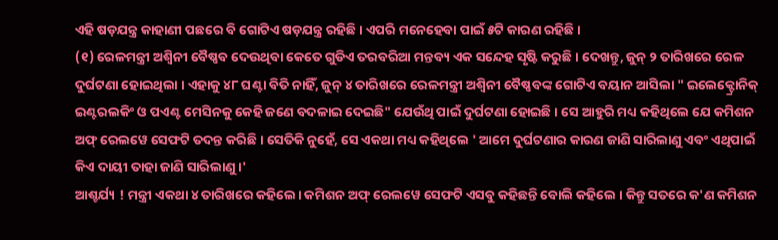ଏହି ଷଡ଼ଯନ୍ତ୍ର କାହାଣୀ ପଛରେ ବି ଗୋଟିଏ ଷଡ଼ଯନ୍ତ୍ର ରହିଛି । ଏପରି ମନେହେବା ପାଇଁ ୫ଟି କାରଣ ରହିଛି ।
(୧) ରେଳମନ୍ତ୍ରୀ ଅଶ୍ବିନୀ ବୈଷ୍ଣବ ଦେଉଥିବା କେତେ ଗୁଡିଏ ତରବରିଆ ମନ୍ତବ୍ୟ ଏକ ସନ୍ଦେହ ସୃଷ୍ଟି କରୁଛି । ଦେଖନ୍ତୁ, ଜୁନ୍ ୨ ତାରିଖରେ ରେଳ ଦୁର୍ଘଟଣା ହୋଇଥିଲା । ଏହାକୁ ୪୮ ଘଣ୍ଟା ବିତି ନାହିଁ, ଜୁନ୍ ୪ ତାରିଖରେ ରେଳମନ୍ତ୍ରୀ ଅଶ୍ବିନୀ ବୈଷ୍ଣବଙ୍କ ଗୋଟିଏ ବୟାନ ଆସିଲା " ଇଲେକ୍ଟ୍ରୋନିକ୍ ଇଣ୍ଟରଲକିଂ ଓ ପଏଣ୍ଟ ମେସିନକୁ କେହି ଜଣେ ବଦଳାଇ ଦେଇଛି" ଯେଉଁଥି ପାଇଁ ଦୁର୍ଘଟଣା ହୋଇଛି । ସେ ଆହୁରି ମଧ୍ୟ କହିଥିଲେ ଯେ କମିଶନ ଅଫ୍ ରେଲୱେ ସେଫଟି ତଦନ୍ତ କରିଛି । ସେତିକି ନୁହେଁ, ସେ ଏକଥା ମଧ୍ୟ କହିଥିଲେ ' ଆମେ ଦୁର୍ଘଟଣାର କାରଣ ଜାଣି ସାରିଲାଣୁ ଏବଂ ଏଥିପାଇଁ କିଏ ଦାୟୀ ତାହା ଜାଣି ସାରିଲାଣୁ ।'
ଆଶ୍ଚର୍ଯ୍ୟ ! ମନ୍ତ୍ରୀ ଏକଥା ୪ ତାରିଖରେ କହିଲେ। କମିଶନ ଅଫ୍ ରେଲୱେ ସେଫଟି ଏସବୁ କହିଛନ୍ତି ବୋଲି କହିଲେ । କିନ୍ତୁ ସତରେ କ'ଣ କମିଶନ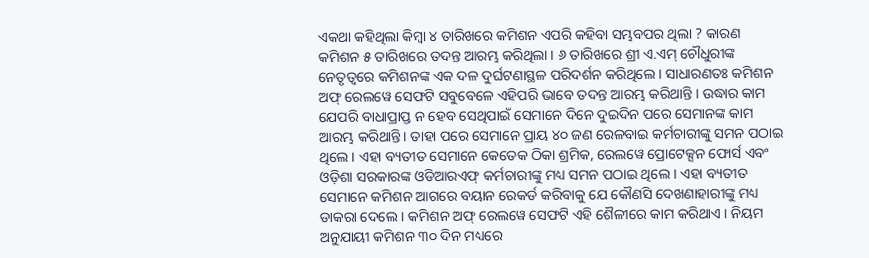ଏକଥା କହିଥିଲା କିମ୍ବା ୪ ତାରିଖରେ କମିଶନ ଏପରି କହିବା ସମ୍ଭବପର ଥିଲା ? କାରଣ କମିଶନ ୫ ତାରିଖରେ ତଦନ୍ତ ଆରମ୍ଭ କରିଥିଲା । ୬ ତାରିଖରେ ଶ୍ରୀ ଏ.ଏମ୍ ଚୌଧୁରୀଙ୍କ ନେତୃତ୍ବରେ କମିଶନଙ୍କ ଏକ ଦଳ ଦୁର୍ଘଟଣାସ୍ଥଳ ପରିଦର୍ଶନ କରିଥିଲେ । ସାଧାରଣତଃ କମିଶନ ଅଫ୍ ରେଲୱେ ସେଫଟି ସବୁବେଳେ ଏହିପରି ଭାବେ ତଦନ୍ତ ଆରମ୍ଭ କରିଥାନ୍ତି । ଉଦ୍ଧାର କାମ ଯେପରି ବାଧାପ୍ରାପ୍ତ ନ ହେବ ସେଥିପାଇଁ ସେମାନେ ଦିନେ ଦୁଇଦିନ ପରେ ସେମାନଙ୍କ କାମ ଆରମ୍ଭ କରିଥାନ୍ତି। ତାହା ପରେ ସେମାନେ ପ୍ରାୟ ୪୦ ଜଣ ରେଳବାଇ କର୍ମଚାରୀଙ୍କୁ ସମନ ପଠାଇ ଥିଲେ । ଏହା ବ୍ୟତୀତ ସେମାନେ କେତେକ ଠିକା ଶ୍ରମିକ, ରେଲୱେ ପ୍ରୋଟେକ୍ସନ ଫୋର୍ସ ଏବଂ ଓଡ଼ିଶା ସରକାରଙ୍କ ଓଡିଆରଏଫ୍ କର୍ମଚାରୀଙ୍କୁ ମଧ୍ୟ ସମନ ପଠାଇ ଥିଲେ । ଏହା ବ୍ୟତୀତ ସେମାନେ କମିଶନ ଆଗରେ ବୟାନ ରେକର୍ଡ କରିବାକୁ ଯେ କୌଣସି ଦେଖଣାହାରୀଙ୍କୁ ମଧ୍ୟ ଡାକରା ଦେଲେ । କମିଶନ ଅଫ୍ ରେଲୱେ ସେଫଟି ଏହି ଶୈଳୀରେ କାମ କରିଥାଏ । ନିୟମ ଅନୁଯାୟୀ କମିଶନ ୩୦ ଦିନ ମଧ୍ୟରେ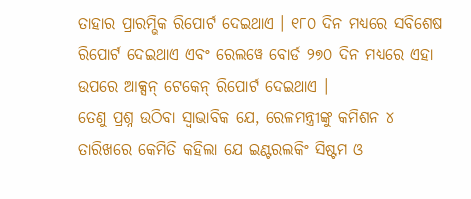ତାହାର ପ୍ରାରମ୍ଭିକ ରିପୋର୍ଟ ଦେଇଥାଏ । ୧୮୦ ଦିନ ମଧ୍ୟରେ ସବିଶେଷ ରିପୋର୍ଟ ଦେଇଥାଏ ଏବଂ ରେଲୱେ ବୋର୍ଡ ୨୭୦ ଦିନ ମଧ୍ୟରେ ଏହା ଉପରେ ଆକ୍ସନ୍ ଟେକେନ୍ ରିପୋର୍ଟ ଦେଇଥାଏ ।
ତେଣୁ ପ୍ରଶ୍ନ ଉଠିବା ସ୍ବାଭାବିକ ଯେ, ରେଳମନ୍ତ୍ରୀଙ୍କୁ କମିଶନ ୪ ତାରିଖରେ କେମିତି କହିଲା ଯେ ଇଣ୍ଟରଲକିଂ ସିଷ୍ଟମ ଓ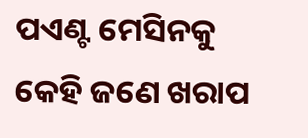ପଏଣ୍ଟ ମେସିନକୁ କେହି ଜଣେ ଖରାପ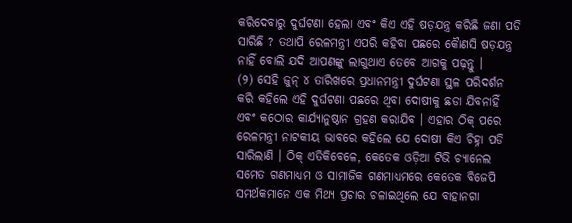କରିଦେବାରୁ ଦୁର୍ଘଟଣା ହେଲା ଏବଂ କିଏ ଏହି ଷଡ଼ଯନ୍ତ୍ର କରିଛି ଜଣା ପଡି ସାରିଛି ? ତଥାପି ରେଳମନ୍ତ୍ରୀ ଏପରି କହିବା ପଛରେ କୈାଣସି ଷଡ଼ଯନ୍ତ୍ର ନାହିଁ ବୋଲି ଯଦି ଆପଣଙ୍କୁ ଲାଗୁଥାଏ ତେବେ ଆଗକୁ ପଢ଼ନ୍ତୁ ।
(୨) ସେହି ଜୁନ୍ ୪ ତାରିଖରେ ପ୍ରଧାନମନ୍ତ୍ରୀ ଦୁର୍ଘଟଣା ସ୍ଥଳ ପରିଦର୍ଶନ କରି କହିଲେ ଏହି ଦୁର୍ଘଟଣା ପଛରେ ଥିବା ଦୋଷୀକୁ ଛଡା ଯିବନାହିଁ ଏବଂ କଠୋର କାର୍ଯ୍ୟାନୁଷ୍ଠାନ ଗ୍ରହଣ କରାଯିବ । ଏହାର ଠିକ୍ ପରେ ରେଳମନ୍ତ୍ରୀ ନାଟକୀୟ ଭାବରେ କହିଲେ ଯେ ଦୋଷୀ କିଏ ଚିହ୍ନା ପଡି ସାରିଲାଣି । ଠିକ୍ ଏତିକିବେଳେ, କେତେକ ଓଡ଼ିଆ ଟିଭି ଚ୍ୟାନେଲ ସମେତ ଗଣମାଧ୍ୟମ ଓ ସାମାଜିକ ଗଣମାଧ୍ୟମରେ କେତେକ ବିଜେପି ସମର୍ଥକମାନେ ଏକ ମିଥ୍ୟ ପ୍ରଚାର ଚଳାଇଥିଲେ ଯେ ବାହାନଗା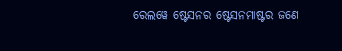ରେଲୱେ ଷ୍ଟେସନର ଷ୍ଟେସନମାଷ୍ଟର ଜଣେ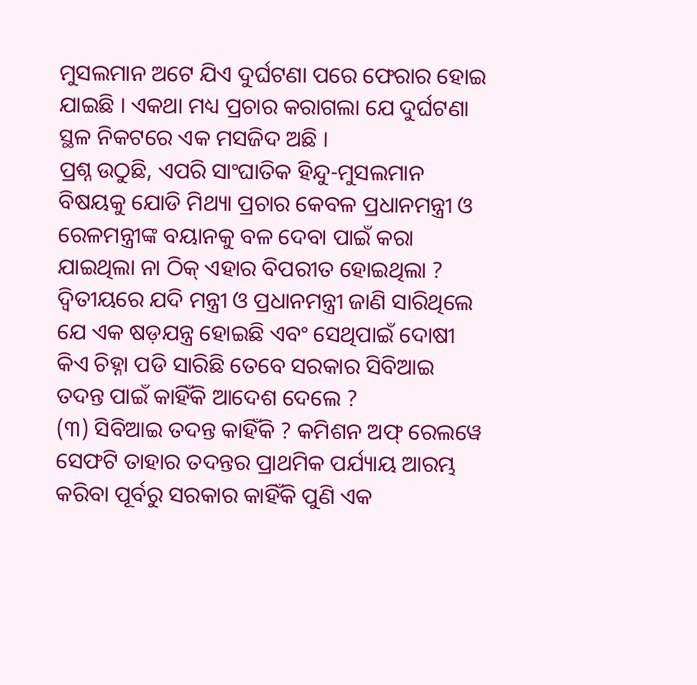ମୁସଲମାନ ଅଟେ ଯିଏ ଦୁର୍ଘଟଣା ପରେ ଫେରାର ହୋଇ ଯାଇଛି । ଏକଥା ମଧ୍ୟ ପ୍ରଚାର କରାଗଲା ଯେ ଦୁର୍ଘଟଣା ସ୍ଥଳ ନିକଟରେ ଏକ ମସଜିଦ ଅଛି ।
ପ୍ରଶ୍ନ ଉଠୁଛି, ଏପରି ସାଂଘାତିକ ହିନ୍ଦୁ-ମୁସଲମାନ ବିଷୟକୁ ଯୋଡି ମିଥ୍ୟା ପ୍ରଚାର କେବଳ ପ୍ରଧାନମନ୍ତ୍ରୀ ଓ ରେଳମନ୍ତ୍ରୀଙ୍କ ବୟାନକୁ ବଳ ଦେବା ପାଇଁ କରା ଯାଇଥିଲା ନା ଠିକ୍ ଏହାର ବିପରୀତ ହୋଇଥିଲା ? ଦ୍ବିତୀୟରେ ଯଦି ମନ୍ତ୍ରୀ ଓ ପ୍ରଧାନମନ୍ତ୍ରୀ ଜାଣି ସାରିଥିଲେ ଯେ ଏକ ଷଡ଼ଯନ୍ତ୍ର ହୋଇଛି ଏବଂ ସେଥିପାଇଁ ଦୋଷୀ କିଏ ଚିହ୍ନା ପଡି ସାରିଛି ତେବେ ସରକାର ସିବିଆଇ ତଦନ୍ତ ପାଇଁ କାହିଁକି ଆଦେଶ ଦେଲେ ?
(୩) ସିବିଆଇ ତଦନ୍ତ କାହିଁକି ? କମିଶନ ଅଫ୍ ରେଲୱେ ସେଫଟି ତାହାର ତଦନ୍ତର ପ୍ରାଥମିକ ପର୍ଯ୍ୟାୟ ଆରମ୍ଭ କରିବା ପୂର୍ବରୁ ସରକାର କାହିଁକି ପୁଣି ଏକ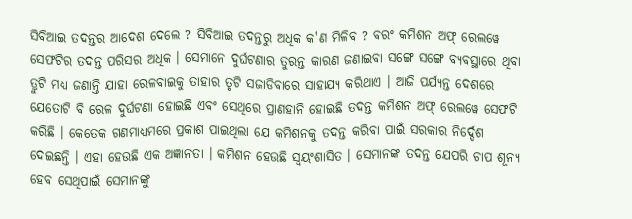ସିବିଆଇ ତଦନ୍ତର ଆଦେଶ ଦେଲେ ? ସିବିଆଇ ତଦନ୍ତରୁ ଅଧିକ କ'ଣ ମିଳିବ ? ବରଂ କମିଶନ ଅଫ୍ ରେଲୱେ ସେଫଟିର ତଦନ୍ତ ପରିସର ଅଧିକ । ସେମାନେ ଦୁର୍ଘଟଣାର ତୁରନ୍ତ କାରଣ ଜଣାଇବା ସଙ୍ଗେ ସଙ୍ଗେ ବ୍ୟବସ୍ଥାରେ ଥିବା ତ୍ରୁଟି ମଧ୍ୟ ଜଣାନ୍ତି ଯାହା ରେଳବାଇକୁ ତାହାର ତୃଟି ସଜାଡିବାରେ ସାହାଯ୍ୟ କରିଥାଏ । ଆଜି ପର୍ଯ୍ୟନ୍ତ ଦେଶରେ ଯେତୋଟି ବି ରେଳ ଦୁର୍ଘଟଣା ହୋଇଛି ଏବଂ ସେଥିରେ ପ୍ରାଣହାନି ହୋଇଛି ତଦନ୍ତ କମିଶନ ଅଫ୍ ରେଲୱେ ସେଫଟି କରିଛି । କେତେକ ଗଣମାଧ୍ୟମରେ ପ୍ରକାଶ ପାଇଥିଲା ଯେ କମିଶନକୁ ତଦନ୍ତ କରିବା ପାଇଁ ସରକାର ନିର୍ଦ୍ଦେଶ ଦେଇଛନ୍ତି । ଏହା ହେଉଛି ଏକ ଅଜ୍ଞାନତା । କମିଶନ ହେଉଛି ସ୍ବୟଂଶାସିତ । ସେମାନଙ୍କ ତଦନ୍ତ ଯେପରି ଚାପ ଶୂନ୍ୟ ହେବ ସେଥିପାଇଁ ସେମାନଙ୍କୁ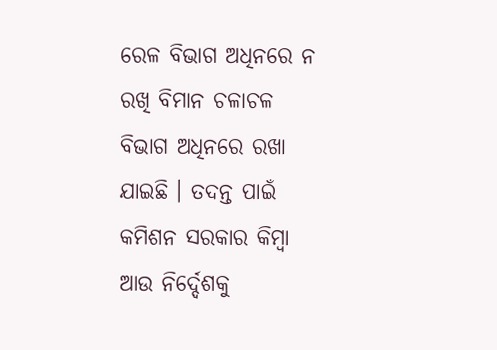ରେଳ ବିଭାଗ ଅଧିନରେ ନ ରଖି ବିମାନ ଚଳାଚଳ ବିଭାଗ ଅଧିନରେ ରଖା ଯାଇଛି । ତଦନ୍ତ ପାଇଁ କମିଶନ ସରକାର କିମ୍ବା ଆଉ ନିର୍ଦ୍ଦେଶକୁ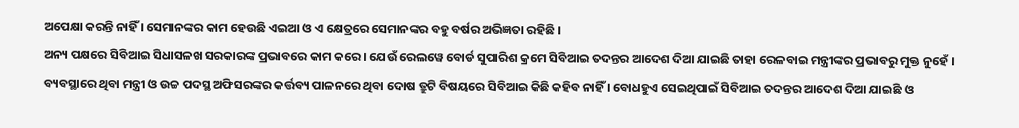ଅପେକ୍ଷା କରନ୍ତି ନାହିଁ । ସେମାନଙ୍କର କାମ ହେଉଛି ଏଇଆ ଓ ଏ କ୍ଷେତ୍ରରେ ସେମାନଙ୍କର ବହୁ ବର୍ଷର ଅଭିଜ୍ଞତା ରହିଛି ।
ଅନ୍ୟ ପକ୍ଷରେ ସିବିଆଇ ସିଧାସଳଖ ସରକାରଙ୍କ ପ୍ରଭାବରେ କାମ କରେ । ଯେଉଁ ରେଲୱେ ବୋର୍ଡ ସୁପାରିଶ କ୍ରମେ ସିବିଆଇ ତଦନ୍ତର ଆଦେଶ ଦିଆ ଯାଇଛି ତାହା ରେଳବାଇ ମନ୍ତ୍ରୀଙ୍କର ପ୍ରଭାବରୁ ମୁକ୍ତ ନୁହେଁ । ବ୍ୟବସ୍ଥାରେ ଥିବା ମନ୍ତ୍ରୀ ଓ ଉଚ୍ଚ ପଦସ୍ଥ ଅଫିସରଙ୍କର କର୍ତ୍ତବ୍ୟ ପାଳନରେ ଥିବା ଦୋଷ ତ୍ରୁଟି ବିଷୟରେ ସିବିଆଇ କିଛି କହିବ ନାହିଁ । ବୋଧହୁଏ ସେଇଥିପାଇଁ ସିବିଆଇ ତଦନ୍ତର ଆଦେଶ ଦିଆ ଯାଇଛି ଓ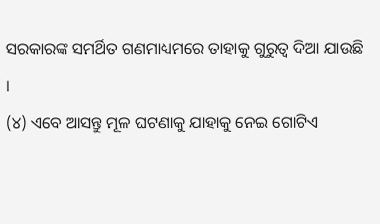ସରକାରଙ୍କ ସମର୍ଥିତ ଗଣମାଧ୍ୟମରେ ତାହାକୁ ଗୁରୁତ୍ବ ଦିଆ ଯାଉଛି ।
(୪) ଏବେ ଆସନ୍ତୁ ମୂଳ ଘଟଣାକୁ ଯାହାକୁ ନେଇ ଗୋଟିଏ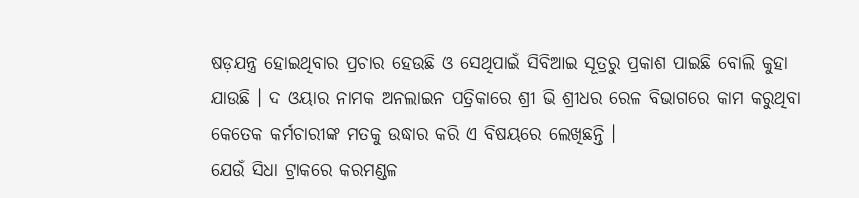ଷଡ଼ଯନ୍ତ୍ର ହୋଇଥିବାର ପ୍ରଚାର ହେଉଛି ଓ ସେଥିପାଇଁ ସିବିଆଇ ସୂତ୍ରରୁ ପ୍ରକାଶ ପାଇଛି ବୋଲି କୁହା ଯାଉଛି । ଦ ଓୟାର ନାମକ ଅନଲାଇନ ପତ୍ରିକାରେ ଶ୍ରୀ ଭି ଶ୍ରୀଧର ରେଳ ବିଭାଗରେ କାମ କରୁଥିବା କେତେକ କର୍ମଚାରୀଙ୍କ ମତକୁ ଉଦ୍ଧାର କରି ଏ ବିଷୟରେ ଲେଖିଛନ୍ତି ।
ଯେଉଁ ସିଧା ଟ୍ରାକରେ କରମଣ୍ଡଳ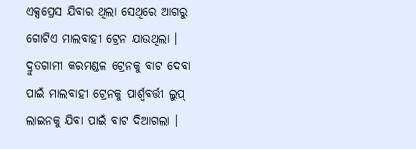ଏକ୍ସପ୍ରେସ ଯିବାର ଥିଲା ସେଥିରେ ଆଗରୁ ଗୋଟିଏ ମାଲବାହୀ ଟ୍ରେନ ଯାଉଥିଲା । ଦ୍ରୁତଗାମୀ କରମଣ୍ଡଳ ଟ୍ରେନକୁ ବାଟ ଦେବା ପାଇଁ ମାଲବାହୀ ଟ୍ରେନକୁ ପାର୍ଶ୍ଵବର୍ତ୍ତୀ ଲୁପ୍ ଲାଇନକୁ ଯିବା ପାଇଁ ବାଟ ଦିଆଗଲା ।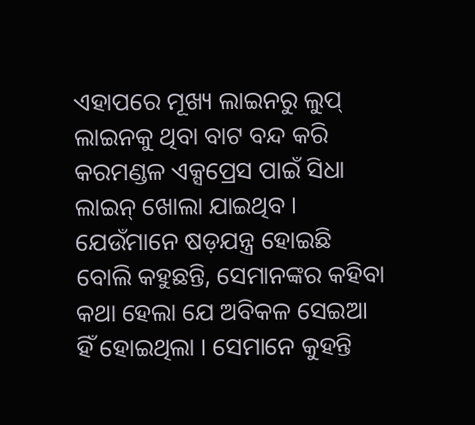ଏହାପରେ ମୂଖ୍ୟ ଲାଇନରୁ ଲୁପ୍ ଲାଇନକୁ ଥିବା ବାଟ ବନ୍ଦ କରି କରମଣ୍ଡଳ ଏକ୍ସପ୍ରେସ ପାଇଁ ସିଧା ଲାଇନ୍ ଖୋଲା ଯାଇଥିବ । ଯେଉଁମାନେ ଷଡ଼ଯନ୍ତ୍ର ହୋଇଛି ବୋଲି କହୁଛନ୍ତି, ସେମାନଙ୍କର କହିବା କଥା ହେଲା ଯେ ଅବିକଳ ସେଇଆ ହିଁ ହୋଇଥିଲା । ସେମାନେ କୁହନ୍ତି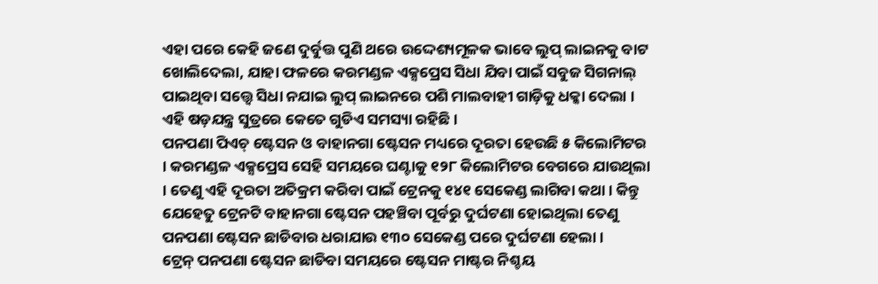ଏହା ପରେ କେହି ଜଣେ ଦୁର୍ବୁତ୍ତ ପୁଣି ଥରେ ଉଦ୍ଦେଶ୍ୟମୂଳକ ଭାବେ ଲୁପ୍ ଲାଇନକୁ ବାଟ ଖୋଲିଦେଲା, ଯାହା ଫଳରେ କରମଣ୍ଡଳ ଏକ୍ସପ୍ରେସ ସିଧା ଯିବା ପାଇଁ ସବୁଜ ସିଗନାଲ୍ ପାଇଥିବା ସତ୍ତ୍ୱେ ସିଧା ନଯାଇ ଲୁପ୍ ଲାଇନରେ ପଶି ମାଲବାହୀ ଗାଡ଼ିକୁ ଧକ୍କା ଦେଲା ।
ଏହି ଷଡ଼ଯନ୍ତ୍ର ସୁତ୍ରରେ କେତେ ଗୁଡିଏ ସମସ୍ୟା ରହିଛି ।
ପନପଣା ପିଏଚ୍ ଷ୍ଟେସନ ଓ ବାହାନଗା ଷ୍ଟେସନ ମଧ୍ୟରେ ଦୂରତା ହେଉଛି ୫ କିଲୋମିଟର । କରମଣ୍ଡଳ ଏକ୍ସପ୍ରେସ ସେହି ସମୟରେ ଘଣ୍ଟାକୁ ୧୨୮ କିଲୋମିଟର ବେଗରେ ଯାଉଥିଲା । ତେଣୁ ଏହି ଦୂରତା ଅତିକ୍ରମ କରିବା ପାଇଁ ଟ୍ରେନକୁ ୧୪୧ ସେକେଣ୍ଡ ଲାଗିବା କଥା । କିନ୍ତୁ ଯେହେତୁ ଟ୍ରେନଟି ବାହାନଗା ଷ୍ଟେସନ ପହଞ୍ଚିବା ପୂର୍ବରୁ ଦୁର୍ଘଟଣା ହୋଇଥିଲା ତେଣୁ ପନପଣା ଷ୍ଟେସନ ଛାଡିବାର ଧରାଯାଉ ୧୩୦ ସେକେଣ୍ଡ ପରେ ଦୁର୍ଘଟଣା ହେଲା ।
ଟ୍ରେନ୍ ପନପଣା ଷ୍ଟେସନ ଛାଡିବା ସମୟରେ ଷ୍ଟେସନ ମାଷ୍ଟର ନିଶ୍ଚୟ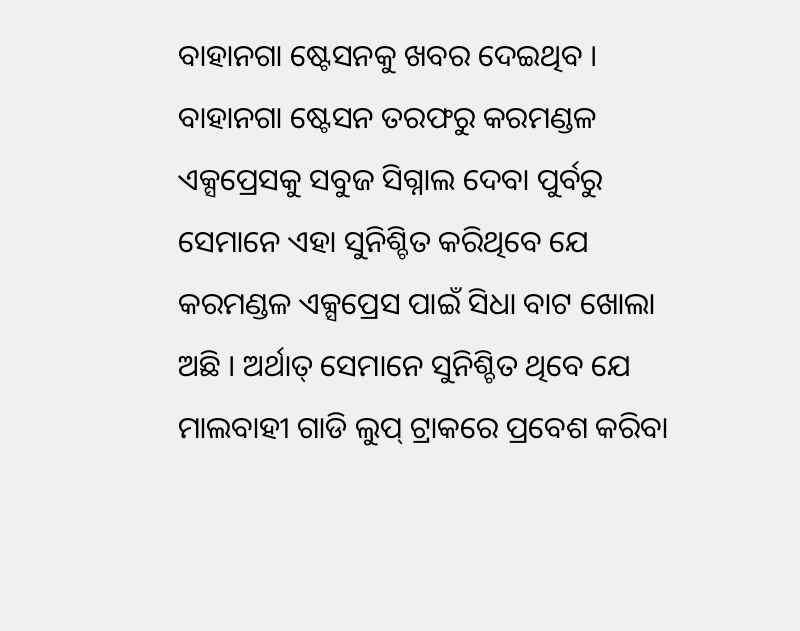ବାହାନଗା ଷ୍ଟେସନକୁ ଖବର ଦେଇଥିବ । ବାହାନଗା ଷ୍ଟେସନ ତରଫରୁ କରମଣ୍ଡଳ ଏକ୍ସପ୍ରେସକୁ ସବୁଜ ସିଗ୍ନାଲ ଦେବା ପୁର୍ବରୁ ସେମାନେ ଏହା ସୁନିଶ୍ଚିତ କରିଥିବେ ଯେ କରମଣ୍ଡଳ ଏକ୍ସପ୍ରେସ ପାଇଁ ସିଧା ବାଟ ଖୋଲା ଅଛି । ଅର୍ଥାତ୍ ସେମାନେ ସୁନିଶ୍ଚିତ ଥିବେ ଯେ ମାଲବାହୀ ଗାଡି ଲୁପ୍ ଟ୍ରାକରେ ପ୍ରବେଶ କରିବା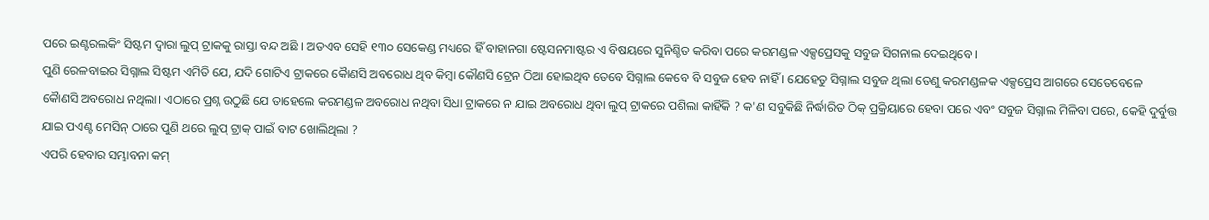ପରେ ଇଣ୍ଟରଲକିଂ ସିଷ୍ଟମ ଦ୍ବାରା ଲୁପ୍ ଟ୍ରାକକୁ ରାସ୍ତା ବନ୍ଦ ଅଛି । ଅତଏବ ସେହି ୧୩୦ ସେକେଣ୍ଡ ମଧ୍ୟରେ ହିଁ ବାହାନଗା ଷ୍ଟେସନମାଷ୍ଟର ଏ ବିଷୟରେ ସୁନିଶ୍ଚିତ କରିବା ପରେ କରମଣ୍ଡଳ ଏକ୍ସପ୍ରେସକୁ ସବୁଜ ସିଗନାଲ ଦେଇଥିବେ ।
ପୁଣି ରେଳବାଇର ସିଗ୍ନାଲ ସିଷ୍ଟମ ଏମିତି ଯେ, ଯଦି ଗୋଟିଏ ଟ୍ରାକରେ କୈାଣସି ଅବରୋଧ ଥିବ କିମ୍ବା କୌଣସି ଟ୍ରେନ ଠିଆ ହୋଇଥିବ ତେବେ ସିଗ୍ନାଲ କେବେ ବି ସବୁଜ ହେବ ନାହିଁ । ଯେହେତୁ ସିଗ୍ନାଲ ସବୁଜ ଥିଲା ତେଣୁ କରମଣ୍ଡଳକ ଏକ୍ସପ୍ରେସ ଆଗରେ ସେତେବେଳେ କୈାଣସି ଅବରୋଧ ନଥିଲା। ଏଠାରେ ପ୍ରଶ୍ନ ଉଠୁଛି ଯେ ତାହେଲେ କରମଣ୍ଡଳ ଅବରୋଧ ନଥିବା ସିଧା ଟ୍ରାକରେ ନ ଯାଇ ଅବରୋଧ ଥିବା ଲୁପ୍ ଟ୍ରାକରେ ପଶିଲା କାହିଁକି ? କ'ଣ ସବୁକିଛି ନିର୍ଦ୍ଧାରିତ ଠିକ୍ ପ୍ରକ୍ରିୟାରେ ହେବା ପରେ ଏବଂ ସବୁଜ ସିଗ୍ନାଲ ମିଳିବା ପରେ, କେହି ଦୁର୍ବୁତ୍ତ ଯାଇ ପଏଣ୍ଟ ମେସିନ୍ ଠାରେ ପୁଣି ଥରେ ଲୁପ୍ ଟ୍ରାକ୍ ପାଇଁ ବାଟ ଖୋଲିଥିଲା ?
ଏପରି ହେବାର ସମ୍ଭାବନା କମ୍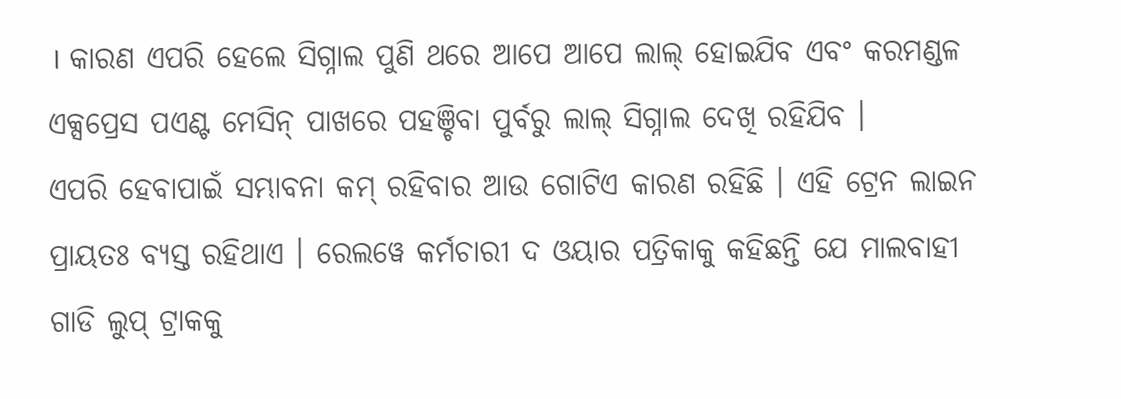। କାରଣ ଏପରି ହେଲେ ସିଗ୍ନାଲ ପୁଣି ଥରେ ଆପେ ଆପେ ଲାଲ୍ ହୋଇଯିବ ଏବଂ କରମଣ୍ଡଳ ଏକ୍ସପ୍ରେସ ପଏଣ୍ଟ ମେସିନ୍ ପାଖରେ ପହଞ୍ଚିବା ପୁର୍ବରୁ ଲାଲ୍ ସିଗ୍ନାଲ ଦେଖି ରହିଯିବ ।
ଏପରି ହେବାପାଇଁ ସମ୍ଭାବନା କମ୍ ରହିବାର ଆଉ ଗୋଟିଏ କାରଣ ରହିଛି । ଏହି ଟ୍ରେନ ଲାଇନ ପ୍ରାୟତଃ ବ୍ୟସ୍ତ ରହିଥାଏ । ରେଲୱେ କର୍ମଚାରୀ ଦ ଓୟାର ପତ୍ରିକାକୁ କହିଛନ୍ତି ଯେ ମାଲବାହୀ ଗାଡି ଲୁପ୍ ଟ୍ରାକକୁ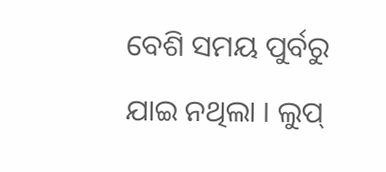ବେଶି ସମୟ ପୁର୍ବରୁ ଯାଇ ନଥିଲା । ଲୁପ୍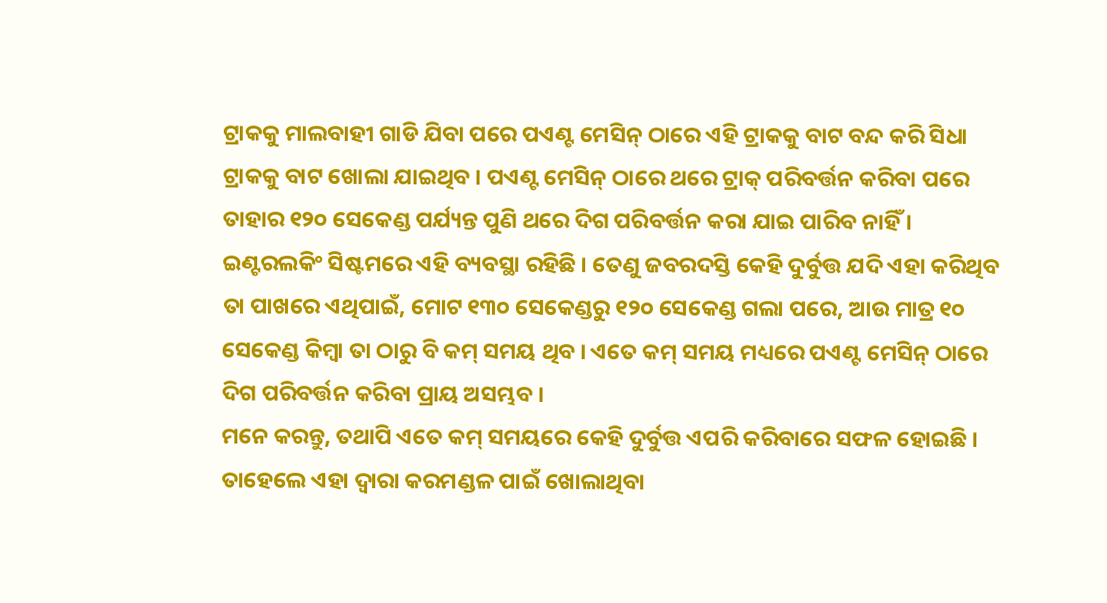ଟ୍ରାକକୁ ମାଲବାହୀ ଗାଡି ଯିବା ପରେ ପଏଣ୍ଟ ମେସିନ୍ ଠାରେ ଏହି ଟ୍ରାକକୁ ବାଟ ବନ୍ଦ କରି ସିଧା ଟ୍ରାକକୁ ବାଟ ଖୋଲା ଯାଇଥିବ । ପଏଣ୍ଟ ମେସିନ୍ ଠାରେ ଥରେ ଟ୍ରାକ୍ ପରିବର୍ତ୍ତନ କରିବା ପରେ ତାହାର ୧୨୦ ସେକେଣ୍ଡ ପର୍ଯ୍ୟନ୍ତ ପୁଣି ଥରେ ଦିଗ ପରିବର୍ତ୍ତନ କରା ଯାଇ ପାରିବ ନାହିଁ । ଇଣ୍ଟରଲକିଂ ସିଷ୍ଟମରେ ଏହି ବ୍ୟବସ୍ଥା ରହିଛି । ତେଣୁ ଜବରଦସ୍ତି କେହି ଦୁର୍ବୁତ୍ତ ଯଦି ଏହା କରିଥିବ ତା ପାଖରେ ଏଥିପାଇଁ, ମୋଟ ୧୩୦ ସେକେଣ୍ଡରୁ ୧୨୦ ସେକେଣ୍ଡ ଗଲା ପରେ, ଆଉ ମାତ୍ର ୧୦ ସେକେଣ୍ଡ କିମ୍ବା ତା ଠାରୁ ବି କମ୍ ସମୟ ଥିବ । ଏତେ କମ୍ ସମୟ ମଧ୍ୟରେ ପଏଣ୍ଟ ମେସିନ୍ ଠାରେ ଦିଗ ପରିବର୍ତ୍ତନ କରିବା ପ୍ରାୟ ଅସମ୍ଭବ ।
ମନେ କରନ୍ତୁ, ତଥାପି ଏତେ କମ୍ ସମୟରେ କେହି ଦୁର୍ବୁତ୍ତ ଏପରି କରିବାରେ ସଫଳ ହୋଇଛି । ତାହେଲେ ଏହା ଦ୍ବାରା କରମଣ୍ଡଳ ପାଇଁ ଖୋଲାଥିବା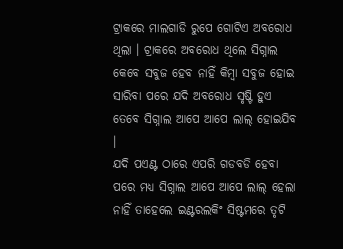ଟ୍ରାକରେ ମାଲଗାଡି ରୁପେ ଗୋଟିଏ ଅବରୋଧ ଥିଲା । ଟ୍ରାକରେ ଅବରୋଧ ଥିଲେ ସିଗ୍ନାଲ କେବେ ସବୁଜ ହେବ ନାହିଁ କିମ୍ବା ସବୁଜ ହୋଇ ସାରିବା ପରେ ଯଦି ଅବରୋଧ ସୃଷ୍ଟି ହୁଏ ତେବେ ସିଗ୍ନାଲ ଆପେ ଆପେ ଲାଲ୍ ହୋଇଯିବ ।
ଯଦି ପଏଣ୍ଟ ଠାରେ ଏପରି ଗଡବଡି ହେବା ପରେ ମଧ୍ୟ ସିଗ୍ନାଲ ଆପେ ଆପେ ଲାଲ୍ ହେଲା ନାହିଁ ତାହେଲେ ଇଣ୍ଟରଲକିଂ ସିଷ୍ଟମରେ ତୃଟି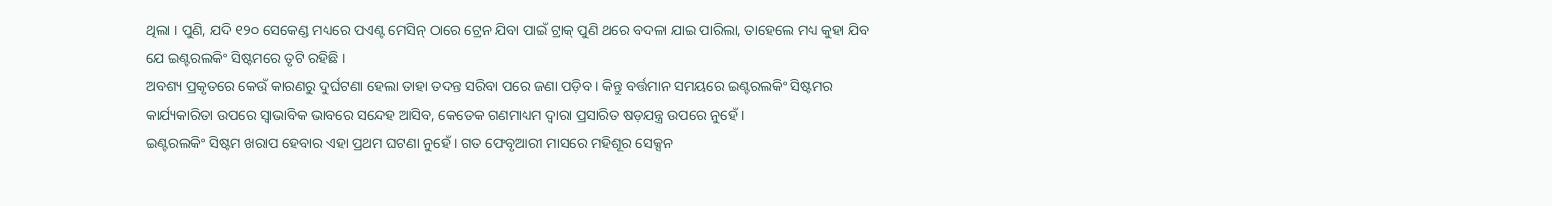ଥିଲା । ପୁଣି, ଯଦି ୧୨୦ ସେକେଣ୍ଡ ମଧ୍ୟରେ ପଏଣ୍ଟ ମେସିନ୍ ଠାରେ ଟ୍ରେନ ଯିବା ପାଇଁ ଟ୍ରାକ୍ ପୁଣି ଥରେ ବଦଳା ଯାଇ ପାରିଲା, ତାହେଲେ ମଧ୍ୟ କୁହା ଯିବ ଯେ ଇଣ୍ଟରଲକିଂ ସିଷ୍ଟମରେ ତୃଟି ରହିଛି ।
ଅବଶ୍ୟ ପ୍ରକୃତରେ କେଉଁ କାରଣରୁ ଦୁର୍ଘଟଣା ହେଲା ତାହା ତଦନ୍ତ ସରିବା ପରେ ଜଣା ପଡ଼ିବ । କିନ୍ତୁ ବର୍ତ୍ତମାନ ସମୟରେ ଇଣ୍ଟରଲକିଂ ସିଷ୍ଟମର କାର୍ଯ୍ୟକାରିତା ଉପରେ ସ୍ବାଭାବିକ ଭାବରେ ସନ୍ଦେହ ଆସିବ, କେତେକ ଗଣମାଧ୍ୟମ ଦ୍ବାରା ପ୍ରସାରିତ ଷଡ଼ଯନ୍ତ୍ର ଉପରେ ନୁହେଁ ।
ଇଣ୍ଟରଲକିଂ ସିଷ୍ଟମ ଖରାପ ହେବାର ଏହା ପ୍ରଥମ ଘଟଣା ନୁହେଁ । ଗତ ଫେବୃଆରୀ ମାସରେ ମହିଶୂର ସେକ୍ସନ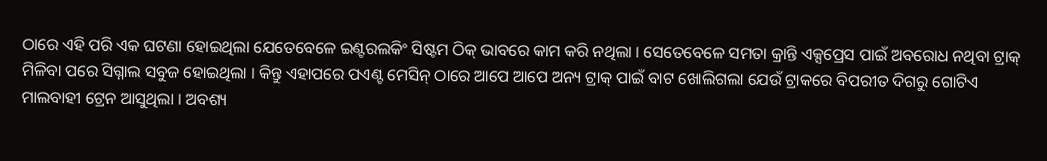ଠାରେ ଏହି ପରି ଏକ ଘଟଣା ହୋଇଥିଲା ଯେତେବେଳେ ଇଣ୍ଟରଲକିଂ ସିଷ୍ଟମ ଠିକ୍ ଭାବରେ କାମ କରି ନଥିଲା । ସେତେବେଳେ ସମତା କ୍ରାନ୍ତି ଏକ୍ସପ୍ରେସ ପାଇଁ ଅବରୋଧ ନଥିବା ଟ୍ରାକ୍ ମିଳିବା ପରେ ସିଗ୍ନାଲ ସବୁଜ ହୋଇଥିଲା । କିନ୍ତୁ ଏହାପରେ ପଏଣ୍ଟ ମେସିନ୍ ଠାରେ ଆପେ ଆପେ ଅନ୍ୟ ଟ୍ରାକ୍ ପାଇଁ ବାଟ ଖୋଲିଗଲା ଯେଉଁ ଟ୍ରାକରେ ବିପରୀତ ଦିଗରୁ ଗୋଟିଏ ମାଲବାହୀ ଟ୍ରେନ ଆସୁଥିଲା । ଅବଶ୍ୟ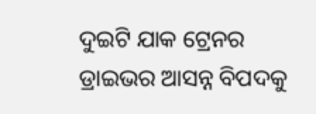ଦୁଇଟି ଯାକ ଟ୍ରେନର ଡ୍ରାଇଭର ଆସନ୍ନ ବିପଦକୁ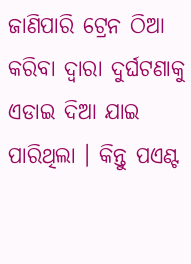ଜାଣିପାରି ଟ୍ରେନ ଠିଆ କରିବା ଦ୍ୱାରା ଦୁର୍ଘଟଣାକୁ ଏଡାଇ ଦିଆ ଯାଇ ପାରିଥିଲା । କିନ୍ତୁ ପଏଣ୍ଟ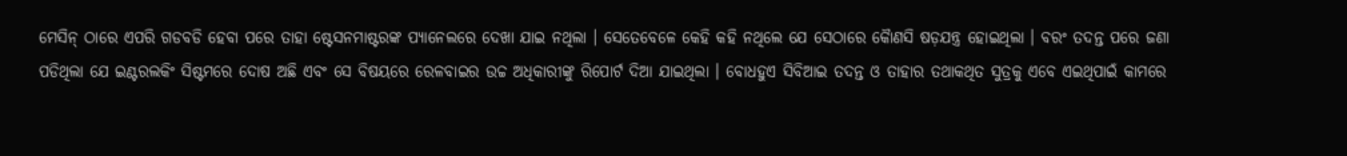ମେସିନ୍ ଠାରେ ଏପରି ଗଡବଡି ହେବା ପରେ ତାହା ଷ୍ଟେସନମାଷ୍ଟରଙ୍କ ପ୍ୟାନେଲରେ ଦେଖା ଯାଇ ନଥିଲା । ସେତେବେଳେ କେହି କହି ନଥିଲେ ଯେ ସେଠାରେ କୈାଣସି ଷଡ଼ଯନ୍ତ୍ର ହୋଇଥିଲା । ବରଂ ତଦନ୍ତ ପରେ ଜଣା ପଡିଥିଲା ଯେ ଇଣ୍ଟରଲକିଂ ସିଷ୍ଟମରେ ଦୋଷ ଅଛି ଏବଂ ସେ ବିଷୟରେ ରେଳବାଇର ଉଚ୍ଚ ଅଧିକାରୀଙ୍କୁ ରିପୋର୍ଟ ଦିଆ ଯାଇଥିଲା । ବୋଧହୁଏ ସିବିଆଇ ତଦନ୍ତ ଓ ତାହାର ତଥାକଥିତ ସୁତ୍ରକୁ ଏବେ ଏଇଥିପାଇଁ କାମରେ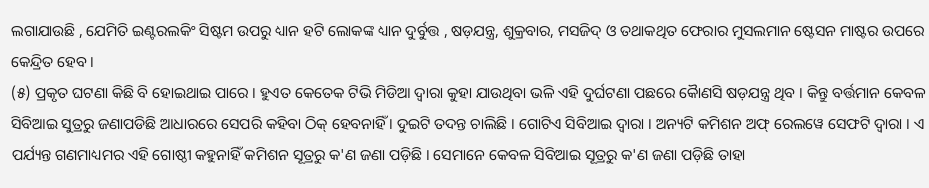ଲଗାଯାଉଛି , ଯେମିତି ଇଣ୍ଟରଲକିଂ ସିଷ୍ଟମ ଉପରୁ ଧ୍ୟାନ ହଟି ଲୋକଙ୍କ ଧ୍ୟାନ ଦୁର୍ବୁତ୍ତ , ଷଡ଼ଯନ୍ତ୍ର, ଶୁକ୍ରବାର, ମସଜିଦ୍ ଓ ତଥାକଥିତ ଫେରାର ମୁସଲମାନ ଷ୍ଟେସନ ମାଷ୍ଟର ଉପରେ କେନ୍ଦ୍ରିତ ହେବ ।
(୫) ପ୍ରକୃତ ଘଟଣା କିଛି ବି ହୋଇଥାଇ ପାରେ । ହୁଏତ କେତେକ ଟିଭି ମିଡିଆ ଦ୍ବାରା କୁହା ଯାଉଥିବା ଭଳି ଏହି ଦୁର୍ଘଟଣା ପଛରେ କୈାଣସି ଷଡ଼ଯନ୍ତ୍ର ଥିବ । କିନ୍ତୁ ବର୍ତ୍ତମାନ କେବଳ ସିବିଆଇ ସୁତ୍ରରୁ ଜଣାପଡିଛି ଆଧାରରେ ସେପରି କହିବା ଠିକ୍ ହେବନାହିଁ । ଦୁଇଟି ତଦନ୍ତ ଚାଲିଛି । ଗୋଟିଏ ସିବିଆଇ ଦ୍ବାରା । ଅନ୍ୟଟି କମିଶନ ଅଫ୍ ରେଲୱେ ସେଫଟି ଦ୍ବାରା । ଏ ପର୍ଯ୍ୟନ୍ତ ଗଣମାଧ୍ୟମର ଏହି ଗୋଷ୍ଠୀ କହୁନାହିଁ କମିଶନ ସୂତ୍ରରୁ କ'ଣ ଜଣା ପଡ଼ିଛି । ସେମାନେ କେବଳ ସିବିଆଇ ସୂତ୍ରରୁ କ'ଣ ଜଣା ପଡ଼ିଛି ତାହା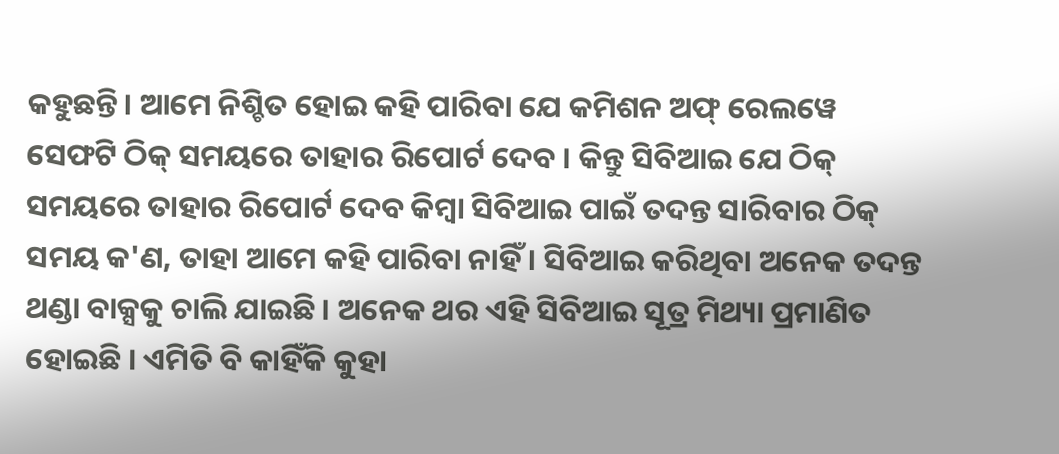କହୁଛନ୍ତି। ଆମେ ନିଶ୍ଚିତ ହୋଇ କହି ପାରିବା ଯେ କମିଶନ ଅଫ୍ ରେଲୱେ ସେଫଟି ଠିକ୍ ସମୟରେ ତାହାର ରିପୋର୍ଟ ଦେବ । କିନ୍ତୁ ସିବିଆଇ ଯେ ଠିକ୍ ସମୟରେ ତାହାର ରିପୋର୍ଟ ଦେବ କିମ୍ବା ସିବିଆଇ ପାଇଁ ତଦନ୍ତ ସାରିବାର ଠିକ୍ ସମୟ କ'ଣ, ତାହା ଆମେ କହି ପାରିବା ନାହିଁ । ସିବିଆଇ କରିଥିବା ଅନେକ ତଦନ୍ତ ଥଣ୍ଡା ବାକ୍ସକୁ ଚାଲି ଯାଇଛି । ଅନେକ ଥର ଏହି ସିବିଆଇ ସୂତ୍ର ମିଥ୍ୟା ପ୍ରମାଣିତ ହୋଇଛି । ଏମିତି ବି କାହିଁକି କୁହା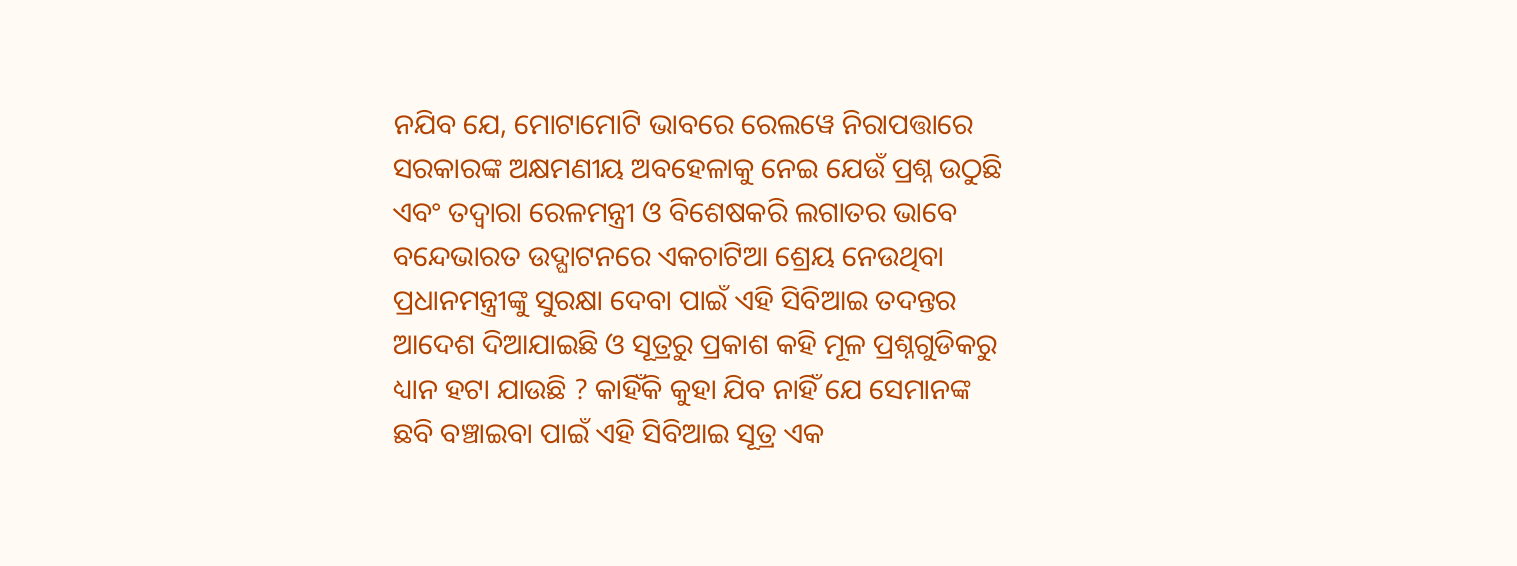ନଯିବ ଯେ, ମୋଟାମୋଟି ଭାବରେ ରେଲୱେ ନିରାପତ୍ତାରେ ସରକାରଙ୍କ ଅକ୍ଷମଣୀୟ ଅବହେଳାକୁ ନେଇ ଯେଉଁ ପ୍ରଶ୍ନ ଉଠୁଛି ଏବଂ ତଦ୍ୱାରା ରେଳମନ୍ତ୍ରୀ ଓ ବିଶେଷକରି ଲଗାତର ଭାବେ ବନ୍ଦେଭାରତ ଉଦ୍ଘାଟନରେ ଏକଚାଟିଆ ଶ୍ରେୟ ନେଉଥିବା ପ୍ରଧାନମନ୍ତ୍ରୀଙ୍କୁ ସୁରକ୍ଷା ଦେବା ପାଇଁ ଏହି ସିବିଆଇ ତଦନ୍ତର ଆଦେଶ ଦିଆଯାଇଛି ଓ ସୂତ୍ରରୁ ପ୍ରକାଶ କହି ମୂଳ ପ୍ରଶ୍ନଗୁଡିକରୁ ଧ୍ୟାନ ହଟା ଯାଉଛି ? କାହିଁକି କୁହା ଯିବ ନାହିଁ ଯେ ସେମାନଙ୍କ ଛବି ବଞ୍ଚାଇବା ପାଇଁ ଏହି ସିବିଆଇ ସୂତ୍ର ଏକ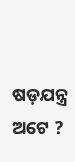ଷଡ଼ଯନ୍ତ୍ର ଅଟେ ?